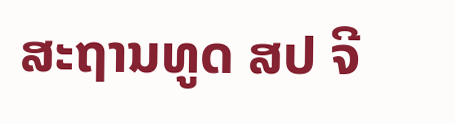ສະຖານທູດ ສປ ຈີ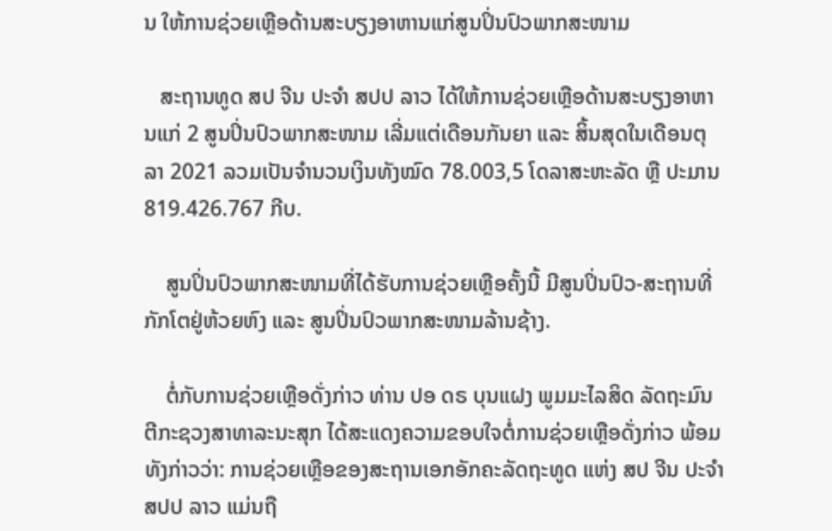ນ ໃຫ້ການຊ່ວຍເຫຼືອດ້ານສະບຽງອາຫານແກ່ສູນປິ່ນປົວພາກສະໜາມ

   ສະຖານທູດ ສປ ຈີນ ປະຈຳ ສປປ ລາວ ໄດ້ໃຫ້ການຊ່ວຍເຫຼືອດ້ານສະບຽງອາຫານແກ່ 2 ສູນປິ່ນປົວພາກສະໜາມ ເລີ່ມແຕ່ເດືອນກັນຍາ ແລະ ສິ້ນສຸດໃນເດືອນຕຸລາ 2021 ລວມເປັນຈຳນວນເງິນທັງໝົດ 78.003,5 ໂດລາສະຫະລັດ ຫຼື ປະມານ 819.426.767 ກີບ.

    ສູນປິ່ນປົວພາກສະໜາມທີ່ໄດ້ຮັບການຊ່ວຍເຫຼືອຄັ້ງນີ້ ມີສູນປິ່ນປົວ-ສະຖານທີ່ກັກໂຕຢູ່ຫ້ວຍຫົງ ແລະ ສູນປິ່ນປົວພາກສະໜາມລ້ານຊ້າງ.

    ຕໍ່ກັບການຊ່ວຍເຫຼືອດັ່ງກ່າວ ທ່ານ ປອ ດຣ ບຸນແຝງ ພູມມະໄລສິດ ລັດຖະມົນຕີກະຊວງສາທາລະນະສຸກ ໄດ້ສະແດງຄວາມຂອບໃຈຕໍ່ການຊ່ວຍເຫຼືອດັ່ງກ່າວ ພ້ອມທັງກ່າວວ່າ: ການຊ່ວຍເຫຼືອຂອງສະຖານເອກອັກຄະລັດຖະທູດ ແຫ່ງ ສປ ຈີນ ປະຈໍາ ສປປ ລາວ ແມ່ນຖື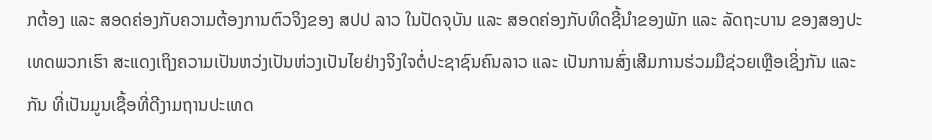ກຕ້ອງ ແລະ ສອດຄ່ອງກັບຄວາມຕ້ອງການຕົວຈິງຂອງ ສປປ ລາວ ໃນປັດຈຸບັນ ແລະ ສອດຄ່ອງກັບທິດຊີ້ນໍາຂອງພັກ ແລະ ລັດຖະບານ ຂອງສອງປະເທດພວກເຮົາ ສະແດງເຖິງຄວາມເປັນຫວ່ງເປັນຫ່ວງເປັນໄຍຢ່າງຈິງໃຈຕໍ່ປະຊາຊົນຄົນລາວ ແລະ ເປັນການສົ່ງເສີມການຮ່ວມມືຊ່ວຍເຫຼືອເຊິ່ງກັນ ແລະ ກັນ ທີ່ເປັນມູນເຊື້ອທີ່ດີງາມຖານປະເທດ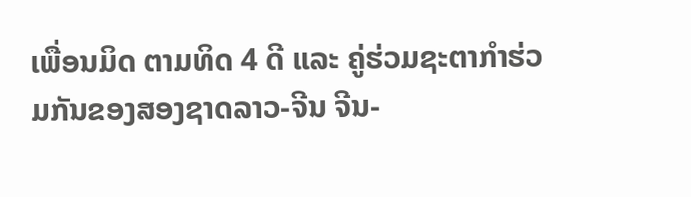ເພື່ອນມິດ ຕາມທິດ 4 ດີ ແລະ ຄູ່ຮ່ວມຊະຕາກໍາຮ່ວມກັນຂອງສອງຊາດລາວ-ຈີນ ຈີນ-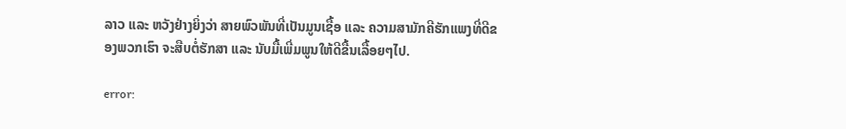ລາວ ແລະ ຫວັງຢ່າງຍິ່ງວ່າ ສາຍພົວພັນທີ່ເປັນມູນເຊື້ອ ແລະ ຄວາມສາມັກຄີຮັກແພງທີ່ດີຂອງພວກເຮົາ ຈະສືບຕໍ່ຮັກສາ ແລະ ນັບມື້ເພີ່ມພູນໃຫ້ດີຂື້ນເລື້ອຍໆໄປ.

error: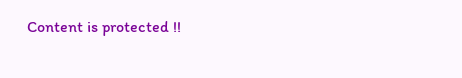Content is protected !!